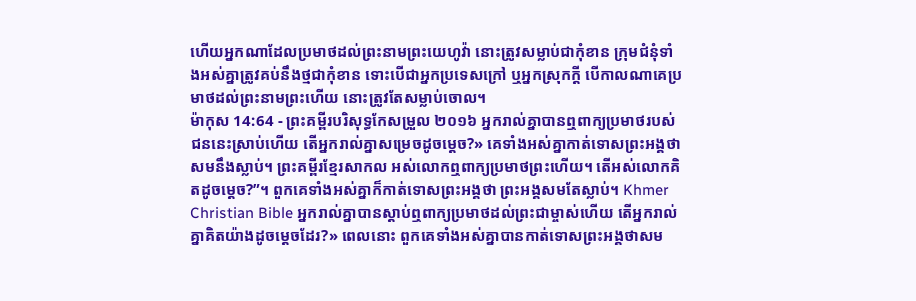ហើយអ្នកណាដែលប្រមាថដល់ព្រះនាមព្រះយេហូវ៉ា នោះត្រូវសម្លាប់ជាកុំខាន ក្រុមជំនុំទាំងអស់គ្នាត្រូវគប់នឹងថ្មជាកុំខាន ទោះបើជាអ្នកប្រទេសក្រៅ ឬអ្នកស្រុកក្តី បើកាលណាគេប្រមាថដល់ព្រះនាមព្រះហើយ នោះត្រូវតែសម្លាប់ចោល។
ម៉ាកុស 14:64 - ព្រះគម្ពីរបរិសុទ្ធកែសម្រួល ២០១៦ អ្នករាល់គ្នាបានឮពាក្យប្រមាថរបស់ជននេះស្រាប់ហើយ តើអ្នករាល់គ្នាសម្រេចដូចម្តេច?» គេទាំងអស់គ្នាកាត់ទោសព្រះអង្គថាសមនឹងស្លាប់។ ព្រះគម្ពីរខ្មែរសាកល អស់លោកឮពាក្យប្រមាថព្រះហើយ។ តើអស់លោកគិតដូចម្ដេច?”។ ពួកគេទាំងអស់គ្នាក៏កាត់ទោសព្រះអង្គថា ព្រះអង្គសមតែស្លាប់។ Khmer Christian Bible អ្នករាល់គ្នាបានស្ដាប់ឮពាក្យប្រមាថដល់ព្រះជាម្ចាស់ហើយ តើអ្នករាល់គ្នាគិតយ៉ាងដូចម្ដេចដែរ?» ពេលនោះ ពួកគេទាំងអស់គ្នាបានកាត់ទោសព្រះអង្គថាសម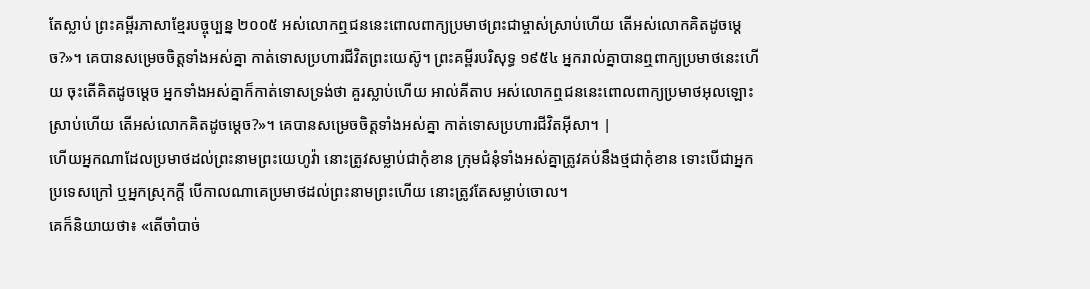តែស្លាប់ ព្រះគម្ពីរភាសាខ្មែរបច្ចុប្បន្ន ២០០៥ អស់លោកឮជននេះពោលពាក្យប្រមាថព្រះជាម្ចាស់ស្រាប់ហើយ តើអស់លោកគិតដូចម្ដេច?»។ គេបានសម្រេចចិត្តទាំងអស់គ្នា កាត់ទោសប្រហារជីវិតព្រះយេស៊ូ។ ព្រះគម្ពីរបរិសុទ្ធ ១៩៥៤ អ្នករាល់គ្នាបានឮពាក្យប្រមាថនេះហើយ ចុះតើគិតដូចម្តេច អ្នកទាំងអស់គ្នាក៏កាត់ទោសទ្រង់ថា គួរស្លាប់ហើយ អាល់គីតាប អស់លោកឮជននេះពោលពាក្យប្រមាថអុលឡោះស្រាប់ហើយ តើអស់លោកគិតដូចម្ដេច?»។ គេបានសម្រេចចិត្ដទាំងអស់គ្នា កាត់ទោសប្រហារជីវិតអ៊ីសា។ |
ហើយអ្នកណាដែលប្រមាថដល់ព្រះនាមព្រះយេហូវ៉ា នោះត្រូវសម្លាប់ជាកុំខាន ក្រុមជំនុំទាំងអស់គ្នាត្រូវគប់នឹងថ្មជាកុំខាន ទោះបើជាអ្នកប្រទេសក្រៅ ឬអ្នកស្រុកក្តី បើកាលណាគេប្រមាថដល់ព្រះនាមព្រះហើយ នោះត្រូវតែសម្លាប់ចោល។
គេក៏និយាយថា៖ «តើចាំបាច់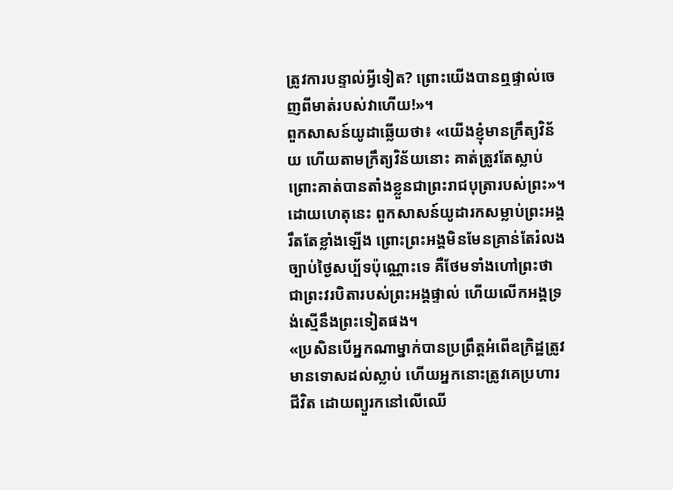ត្រូវការបន្ទាល់អ្វីទៀត? ព្រោះយើងបានឮផ្ទាល់ចេញពីមាត់របស់វាហើយ!»។
ពួកសាសន៍យូដាឆ្លើយថា៖ «យើងខ្ញុំមានក្រឹត្យវិន័យ ហើយតាមក្រឹត្យវិន័យនោះ គាត់ត្រូវតែស្លាប់ ព្រោះគាត់បានតាំងខ្លួនជាព្រះរាជបុត្រារបស់ព្រះ»។
ដោយហេតុនេះ ពួកសាសន៍យូដារកសម្លាប់ព្រះអង្គរឹតតែខ្លាំងឡើង ព្រោះព្រះអង្គមិនមែនគ្រាន់តែរំលងច្បាប់ថ្ងៃសប្ប័ទប៉ុណ្ណោះទេ គឺថែមទាំងហៅព្រះថា ជាព្រះវរបិតារបស់ព្រះអង្គផ្ទាល់ ហើយលើកអង្គទ្រង់ស្មើនឹងព្រះទៀតផង។
«ប្រសិនបើអ្នកណាម្នាក់បានប្រព្រឹត្តអំពើឧក្រិដ្ឋត្រូវមានទោសដល់ស្លាប់ ហើយអ្នកនោះត្រូវគេប្រហារជីវិត ដោយព្យួរកនៅលើឈើ